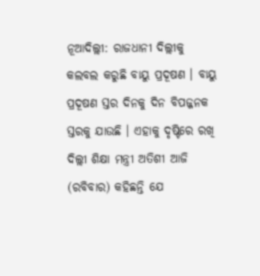ନୂଆଦିଲ୍ଲୀ: ରାଜଧାନୀ ଦିଲ୍ଲୀକୁ କଲବଲ କରୁଛି ବାୟୁ ପ୍ରଦୂଷଣ । ବାୟୁ ପ୍ରଦୂଷଣ ସ୍ତର ଦିନକୁ ଦିନ ବିପଜ୍ଜନକ ସ୍ତରକୁ ଯାଉଛି । ଏହାକୁ ଦୃଷ୍ଟିରେ ରଖି ଦିଲ୍ଲୀ ଶିକ୍ଷା ମନ୍ତ୍ରୀ ଅତିଶୀ ଆଜି (ରବିବାର) କହିଛନ୍ତି ଯେ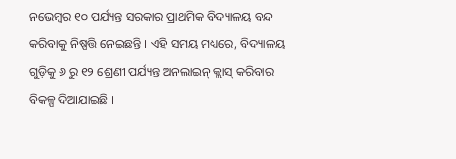ନଭେମ୍ବର ୧୦ ପର୍ଯ୍ୟନ୍ତ ସରକାର ପ୍ରାଥମିକ ବିଦ୍ୟାଳୟ ବନ୍ଦ କରିବାକୁ ନିଷ୍ପତ୍ତି ନେଇଛନ୍ତି । ଏହି ସମୟ ମଧ୍ୟରେ, ବିଦ୍ୟାଳୟ ଗୁଡ଼ିକୁ ୬ ରୁ ୧୨ ଶ୍ରେଣୀ ପର୍ଯ୍ୟନ୍ତ ଅନଲାଇନ୍ କ୍ଲାସ୍ କରିବାର ବିକଳ୍ପ ଦିଆଯାଇଛି ।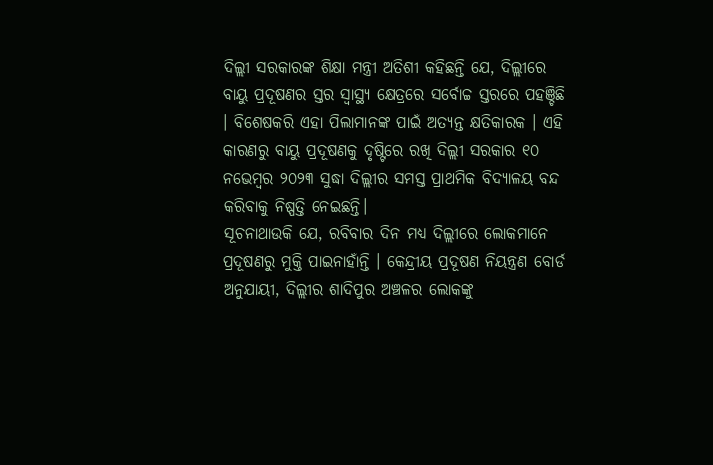ଦିଲ୍ଲୀ ସରକାରଙ୍କ ଶିକ୍ଷା ମନ୍ତ୍ରୀ ଅତିଶୀ କହିଛନ୍ତି ଯେ, ଦିଲ୍ଲୀରେ ବାୟୁ ପ୍ରଦୂଷଣର ସ୍ତର ସ୍ୱାସ୍ଥ୍ୟ କ୍ଷେତ୍ରରେ ସର୍ବୋଚ୍ଚ ସ୍ତରରେ ପହଞ୍ଚିଛି । ବିଶେଷକରି ଏହା ପିଲାମାନଙ୍କ ପାଇଁ ଅତ୍ୟନ୍ତ କ୍ଷତିକାରକ । ଏହି କାରଣରୁ ବାୟୁ ପ୍ରଦୂଷଣକୁ ଦୃଷ୍ଟିରେ ରଖି ଦିଲ୍ଲୀ ସରକାର ୧୦ ନଭେମ୍ବର ୨୦୨୩ ସୁଦ୍ଧା ଦିଲ୍ଲୀର ସମସ୍ତ ପ୍ରାଥମିକ ବିଦ୍ୟାଳୟ ବନ୍ଦ କରିବାକୁ ନିଷ୍ପତ୍ତି ନେଇଛନ୍ତି।
ସୂଚନାଥାଉକି ଯେ, ରବିବାର ଦିନ ମଧ୍ୟ ଦିଲ୍ଲୀରେ ଲୋକମାନେ ପ୍ରଦୂଷଣରୁ ମୁକ୍ତି ପାଇନାହାଁନ୍ତି । କେନ୍ଦ୍ରୀୟ ପ୍ରଦୂଷଣ ନିୟନ୍ତ୍ରଣ ବୋର୍ଡ ଅନୁଯାୟୀ, ଦିଲ୍ଲୀର ଶାଦିପୁର ଅଞ୍ଚଳର ଲୋକଙ୍କୁ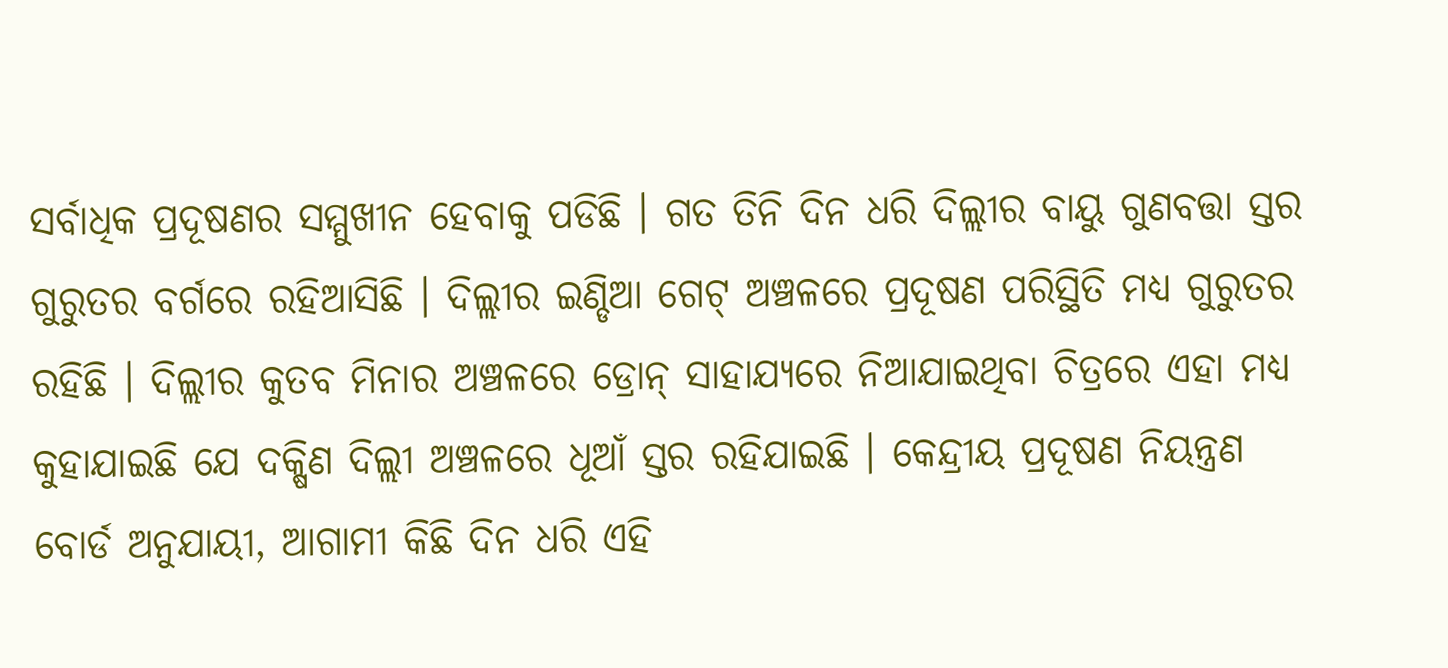ସର୍ବାଧିକ ପ୍ରଦୂଷଣର ସମ୍ମୁଖୀନ ହେବାକୁ ପଡିଛି । ଗତ ତିନି ଦିନ ଧରି ଦିଲ୍ଲୀର ବାୟୁ ଗୁଣବତ୍ତା ସ୍ତର ଗୁରୁତର ବର୍ଗରେ ରହିଆସିଛି । ଦିଲ୍ଲୀର ଇଣ୍ଡିଆ ଗେଟ୍ ଅଞ୍ଚଳରେ ପ୍ରଦୂଷଣ ପରିସ୍ଥିତି ମଧ୍ୟ ଗୁରୁତର ରହିଛି । ଦିଲ୍ଲୀର କୁତବ ମିନାର ଅଞ୍ଚଳରେ ଡ୍ରୋନ୍ ସାହାଯ୍ୟରେ ନିଆଯାଇଥିବା ଚିତ୍ରରେ ଏହା ମଧ୍ୟ କୁହାଯାଇଛି ଯେ ଦକ୍ଷିଣ ଦିଲ୍ଲୀ ଅଞ୍ଚଳରେ ଧୂଆଁ ସ୍ତର ରହିଯାଇଛି । କେନ୍ଦ୍ରୀୟ ପ୍ରଦୂଷଣ ନିୟନ୍ତ୍ରଣ ବୋର୍ଡ ଅନୁଯାୟୀ, ଆଗାମୀ କିଛି ଦିନ ଧରି ଏହି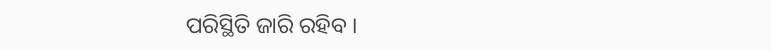ପରିସ୍ଥିତି ଜାରି ରହିବ ।